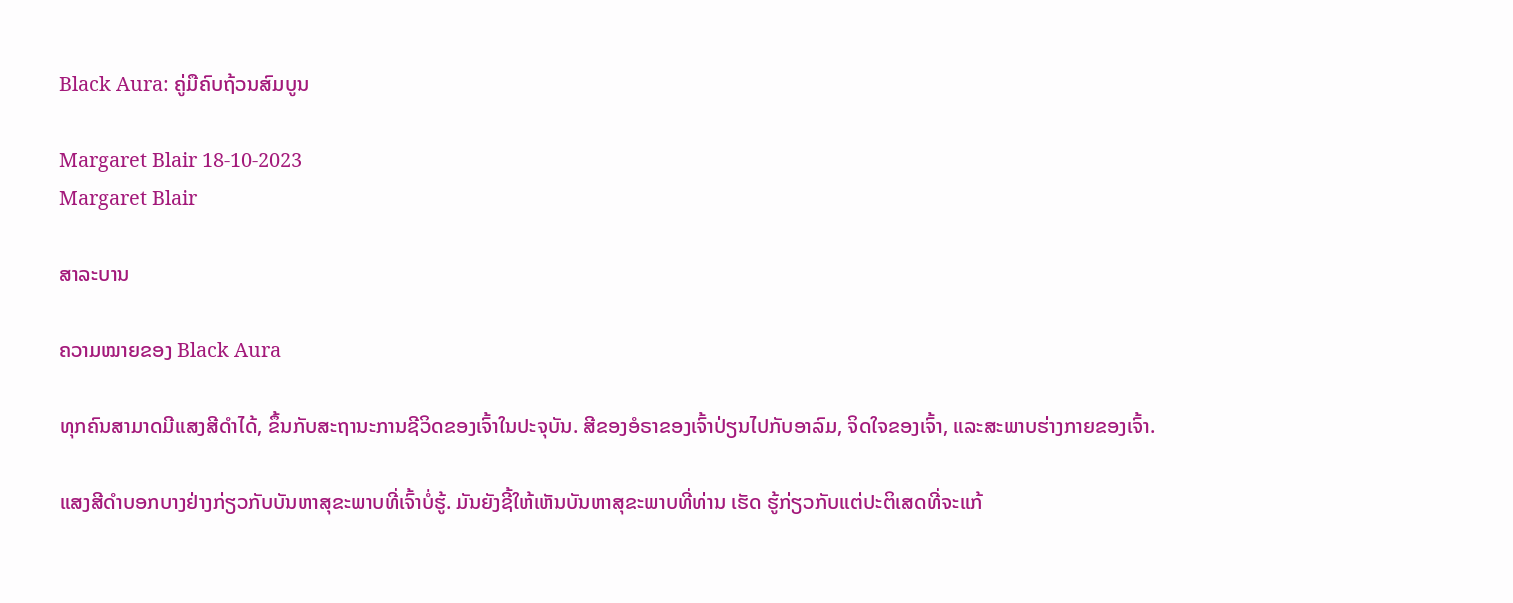Black Aura: ຄູ່ມືຄົບຖ້ວນສົມບູນ

Margaret Blair 18-10-2023
Margaret Blair

ສາລະບານ

ຄວາມໝາຍຂອງ Black Aura

ທຸກຄົນສາມາດມີແສງສີດຳໄດ້, ຂຶ້ນກັບສະຖານະການຊີວິດຂອງເຈົ້າໃນປະຈຸບັນ. ສີຂອງອໍຣາຂອງເຈົ້າປ່ຽນໄປກັບອາລົມ, ຈິດໃຈຂອງເຈົ້າ, ແລະສະພາບຮ່າງກາຍຂອງເຈົ້າ.

ແສງສີດຳບອກບາງຢ່າງກ່ຽວກັບບັນຫາສຸຂະພາບທີ່ເຈົ້າບໍ່ຮູ້. ມັນຍັງຊີ້ໃຫ້ເຫັນບັນຫາສຸຂະພາບທີ່ທ່ານ ເຮັດ ຮູ້ກ່ຽວກັບແຕ່ປະຕິເສດທີ່ຈະແກ້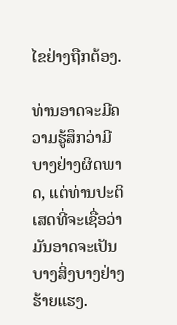ໄຂຢ່າງຖືກຕ້ອງ.

ທ່ານອາດຈະມີຄວາມຮູ້ສຶກວ່າມີບາງຢ່າງຜິດພາດ, ແຕ່ທ່ານປະຕິເສດທີ່ຈະເຊື່ອວ່າມັນອາດຈະເປັນບາງສິ່ງບາງຢ່າງຮ້າຍແຮງ.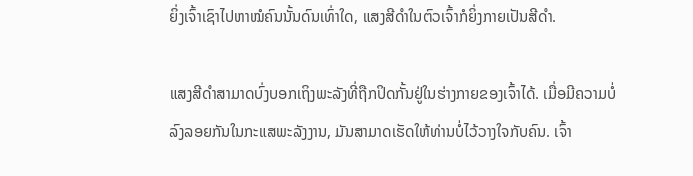ຍິ່ງເຈົ້າເຊົາໄປຫາໝໍຄົນນັ້ນດົນເທົ່າໃດ, ແສງສີດຳໃນຕົວເຈົ້າກໍຍິ່ງກາຍເປັນສີດຳ.

ແສງສີດຳສາມາດບົ່ງບອກເຖິງພະລັງທີ່ຖືກປິດກັ້ນຢູ່ໃນຮ່າງກາຍຂອງເຈົ້າໄດ້. ເມື່ອມີຄວາມບໍ່ລົງລອຍກັນໃນກະແສພະລັງງານ, ມັນສາມາດເຮັດໃຫ້ທ່ານບໍ່ໄວ້ວາງໃຈກັບຄົນ. ເຈົ້າ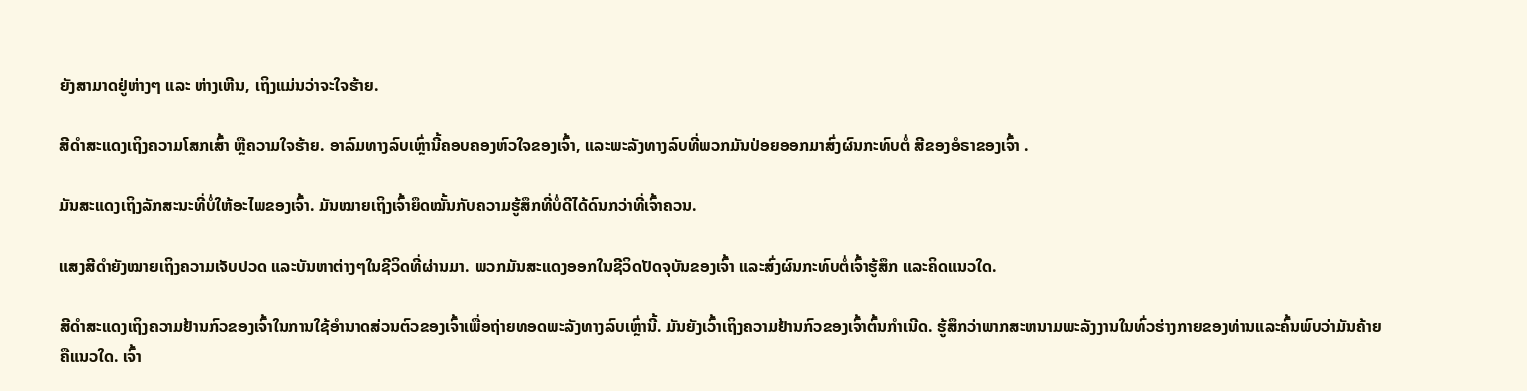ຍັງສາມາດຢູ່ຫ່າງໆ ແລະ ຫ່າງເຫີນ, ເຖິງແມ່ນວ່າຈະໃຈຮ້າຍ.

ສີດຳສະແດງເຖິງຄວາມໂສກເສົ້າ ຫຼືຄວາມໃຈຮ້າຍ. ອາລົມທາງລົບເຫຼົ່ານີ້ຄອບຄອງຫົວໃຈຂອງເຈົ້າ, ແລະພະລັງທາງລົບທີ່ພວກມັນປ່ອຍອອກມາສົ່ງຜົນກະທົບຕໍ່ ສີຂອງອໍຣາຂອງເຈົ້າ .

ມັນສະແດງເຖິງລັກສະນະທີ່ບໍ່ໃຫ້ອະໄພຂອງເຈົ້າ. ມັນໝາຍເຖິງເຈົ້າຍຶດໝັ້ນກັບຄວາມຮູ້ສຶກທີ່ບໍ່ດີໄດ້ດົນກວ່າທີ່ເຈົ້າຄວນ.

ແສງສີດຳຍັງໝາຍເຖິງຄວາມເຈັບປວດ ແລະບັນຫາຕ່າງໆໃນຊີວິດທີ່ຜ່ານມາ. ພວກມັນສະແດງອອກໃນຊີວິດປັດຈຸບັນຂອງເຈົ້າ ແລະສົ່ງຜົນກະທົບຕໍ່ເຈົ້າຮູ້ສຶກ ແລະຄິດແນວໃດ.

ສີດຳສະແດງເຖິງຄວາມຢ້ານກົວຂອງເຈົ້າໃນການໃຊ້ອຳນາດສ່ວນຕົວຂອງເຈົ້າເພື່ອຖ່າຍທອດພະລັງທາງລົບເຫຼົ່ານີ້. ມັນຍັງເວົ້າເຖິງຄວາມຢ້ານກົວຂອງເຈົ້າຕົ້ນກໍາເນີດ. ຮູ້ສຶກວ່າພາກສະຫນາມພະລັງງານໃນທົ່ວຮ່າງກາຍຂອງທ່ານແລະຄົ້ນພົບວ່າມັນຄ້າຍຄືແນວໃດ. ເຈົ້າ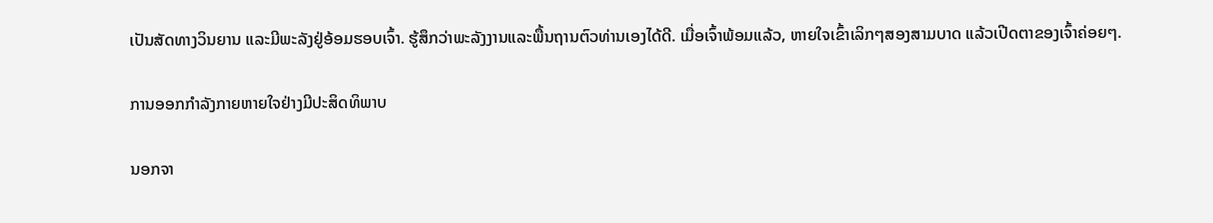ເປັນສັດທາງວິນຍານ ແລະມີພະລັງຢູ່ອ້ອມຮອບເຈົ້າ. ຮູ້ສຶກວ່າພະລັງງານແລະພື້ນຖານຕົວທ່ານເອງໄດ້ດີ. ເມື່ອເຈົ້າພ້ອມແລ້ວ, ຫາຍໃຈເຂົ້າເລິກໆສອງສາມບາດ ແລ້ວເປີດຕາຂອງເຈົ້າຄ່ອຍໆ.

ການອອກກໍາລັງກາຍຫາຍໃຈຢ່າງມີປະສິດທິພາບ

ນອກຈາ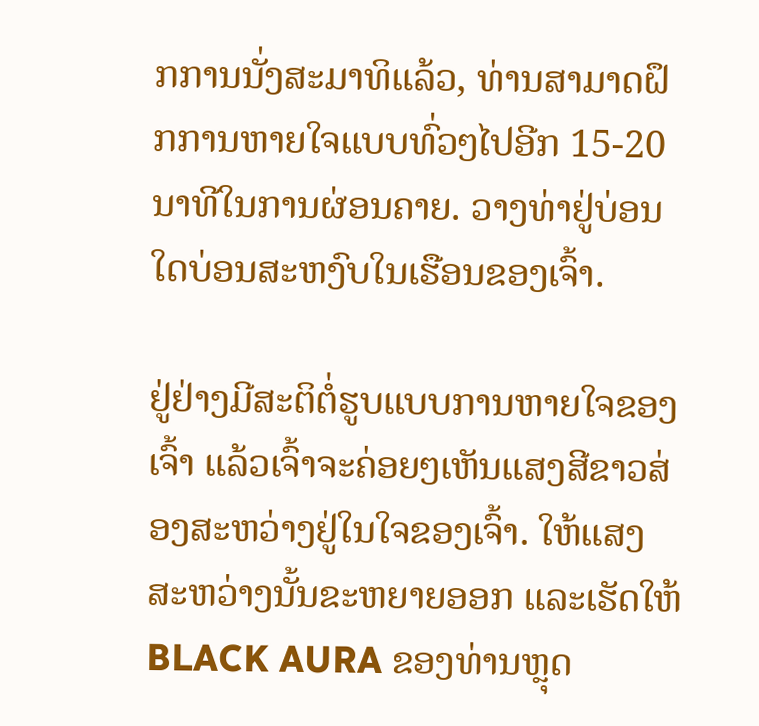ກການນັ່ງສະມາທິແລ້ວ, ທ່ານສາມາດຝຶກການຫາຍໃຈແບບທົ່ວໆໄປອີກ 15-20 ນາທີໃນການຜ່ອນຄາຍ. ວາງທ່າຢູ່ບ່ອນໃດບ່ອນສະຫງົບໃນເຮືອນຂອງເຈົ້າ.

ຢູ່ຢ່າງມີສະຕິຕໍ່ຮູບແບບການຫາຍໃຈຂອງເຈົ້າ ແລ້ວເຈົ້າຈະຄ່ອຍໆເຫັນແສງສີຂາວສ່ອງສະຫວ່າງຢູ່ໃນໃຈຂອງເຈົ້າ. ໃຫ້ແສງສະຫວ່າງນັ້ນຂະຫຍາຍອອກ ແລະເຮັດໃຫ້ BLACK AURA ຂອງທ່ານຫຼຸດ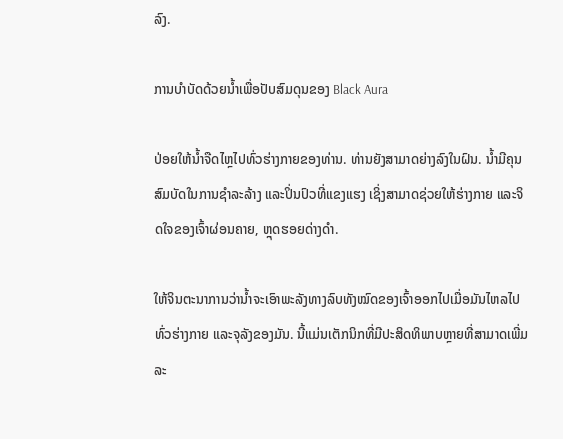ລົງ.

ການບຳບັດດ້ວຍນ້ຳເພື່ອປັບສົມດຸນຂອງ Black Aura

ປ່ອຍໃຫ້ນ້ຳຈືດໄຫຼໄປທົ່ວຮ່າງກາຍຂອງທ່ານ. ທ່ານຍັງສາມາດຍ່າງລົງໃນຝົນ. ນໍ້າມີຄຸນສົມບັດໃນການຊໍາລະລ້າງ ແລະປິ່ນປົວທີ່ແຂງແຮງ ເຊິ່ງສາມາດຊ່ວຍໃຫ້ຮ່າງກາຍ ແລະຈິດໃຈຂອງເຈົ້າຜ່ອນຄາຍ, ຫຼຸດຮອຍດ່າງດຳ.

ໃຫ້ຈິນຕະນາການວ່ານໍ້າຈະເອົາພະລັງທາງລົບທັງໝົດຂອງເຈົ້າອອກໄປເມື່ອມັນໄຫລໄປທົ່ວຮ່າງກາຍ ແລະຈຸລັງຂອງມັນ. ນີ້ແມ່ນເຕັກນິກທີ່ມີປະສິດທິພາບຫຼາຍທີ່ສາມາດເພີ່ມລະ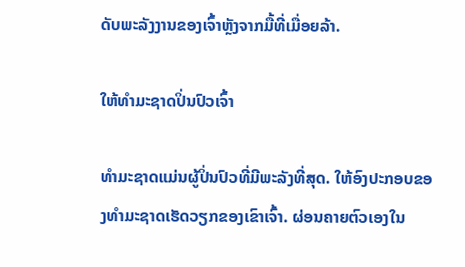ດັບພະລັງງານຂອງເຈົ້າຫຼັງຈາກມື້ທີ່ເມື່ອຍລ້າ.

ໃຫ້ທໍາມະຊາດປິ່ນປົວເຈົ້າ

ທໍາມະຊາດແມ່ນຜູ້ປິ່ນປົວທີ່ມີພະລັງທີ່ສຸດ. ໃຫ້ອົງປະກອບຂອງທໍາມະຊາດເຮັດວຽກຂອງເຂົາເຈົ້າ. ຜ່ອນຄາຍຕົວເອງໃນ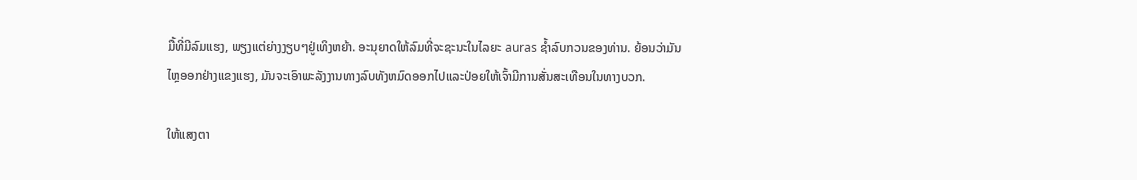ມື້ທີ່ມີລົມແຮງ, ພຽງແຕ່ຍ່າງງຽບໆຢູ່ເທິງຫຍ້າ. ອະນຸຍາດໃຫ້ລົມທີ່ຈະຊະນະໃນໄລຍະ auras ຊ້ຳລົບກວນຂອງທ່ານ. ຍ້ອນວ່າມັນໄຫຼອອກຢ່າງແຂງແຮງ, ມັນຈະເອົາພະລັງງານທາງລົບທັງຫມົດອອກໄປແລະປ່ອຍໃຫ້ເຈົ້າມີການສັ່ນສະເທືອນໃນທາງບວກ.

ໃຫ້ແສງຕາ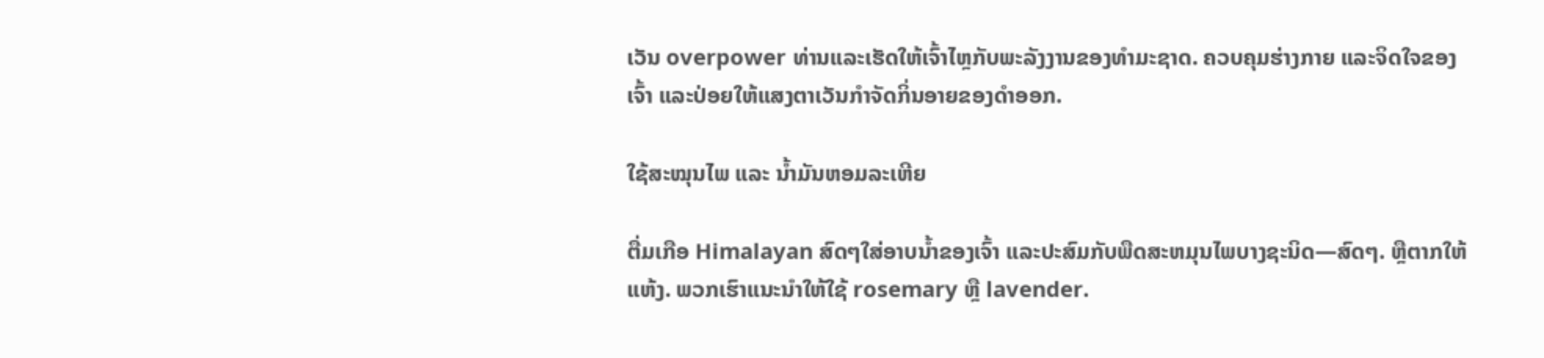ເວັນ overpower ທ່ານແລະເຮັດໃຫ້ເຈົ້າໄຫຼກັບພະລັງງານຂອງທໍາມະຊາດ. ຄວບຄຸມຮ່າງກາຍ ແລະຈິດໃຈຂອງເຈົ້າ ແລະປ່ອຍໃຫ້ແສງຕາເວັນກຳຈັດກິ່ນອາຍຂອງດຳອອກ.

ໃຊ້ສະໝຸນໄພ ແລະ ນ້ຳມັນຫອມລະເຫີຍ

ຕື່ມເກືອ Himalayan ສົດໆໃສ່ອາບນ້ຳຂອງເຈົ້າ ແລະປະສົມກັບພືດສະຫມຸນໄພບາງຊະນິດ—ສົດໆ. ຫຼືຕາກໃຫ້ແຫ້ງ. ພວກເຮົາແນະນໍາໃຫ້ໃຊ້ rosemary ຫຼື lavender.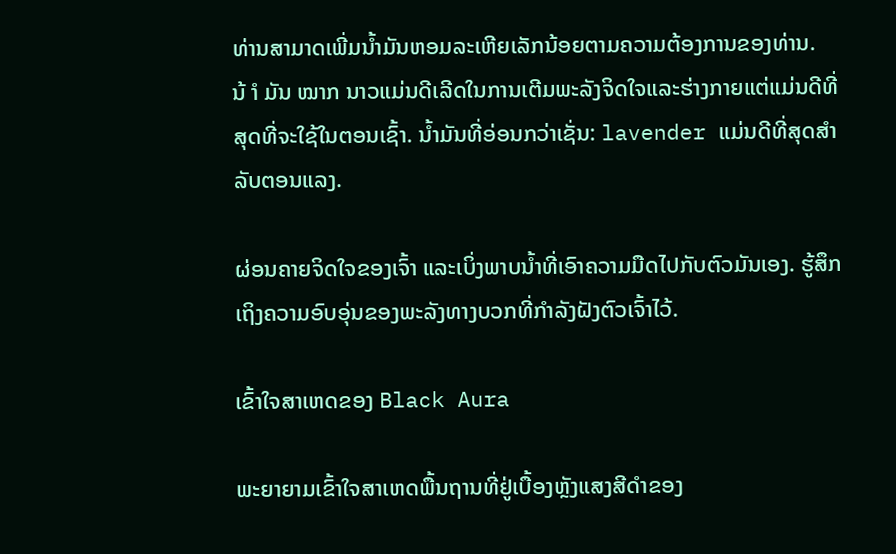ທ່ານສາມາດເພີ່ມນ້ຳມັນຫອມລະເຫີຍເລັກນ້ອຍຕາມຄວາມຕ້ອງການຂອງທ່ານ. ນ້ ຳ ມັນ ໝາກ ນາວແມ່ນດີເລີດໃນການເຕີມພະລັງຈິດໃຈແລະຮ່າງກາຍແຕ່ແມ່ນດີທີ່ສຸດທີ່ຈະໃຊ້ໃນຕອນເຊົ້າ. ນໍ້າມັນທີ່ອ່ອນກວ່າເຊັ່ນ: lavender ແມ່ນດີທີ່ສຸດສໍາລັບຕອນແລງ.

ຜ່ອນຄາຍຈິດໃຈຂອງເຈົ້າ ແລະເບິ່ງພາບນໍ້າທີ່ເອົາຄວາມມືດໄປກັບຕົວມັນເອງ. ຮູ້ສຶກເຖິງຄວາມອົບອຸ່ນຂອງພະລັງທາງບວກທີ່ກຳລັງຝັງຕົວເຈົ້າໄວ້.

ເຂົ້າໃຈສາເຫດຂອງ Black Aura

ພະຍາຍາມເຂົ້າໃຈສາເຫດພື້ນຖານທີ່ຢູ່ເບື້ອງຫຼັງແສງສີດຳຂອງ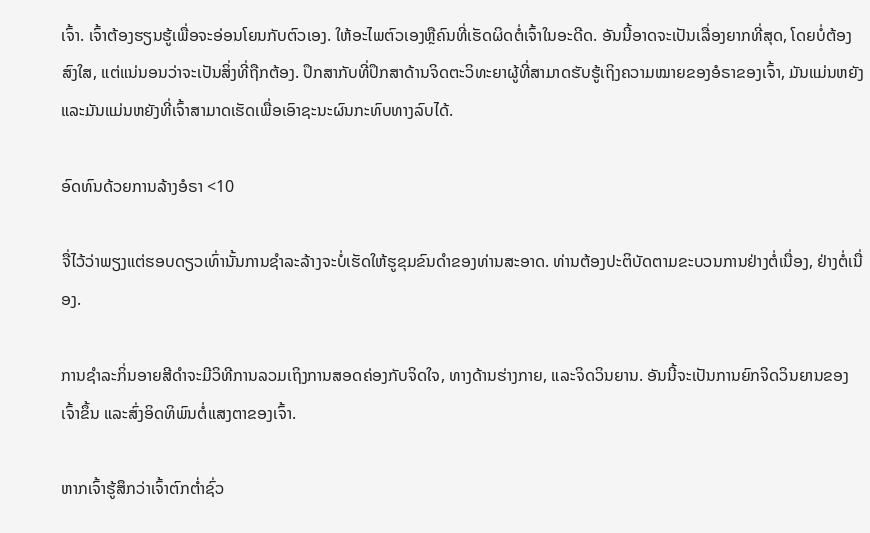ເຈົ້າ. ເຈົ້າຕ້ອງຮຽນຮູ້ເພື່ອຈະອ່ອນໂຍນກັບຕົວເອງ. ໃຫ້ອະໄພຕົວເອງຫຼືຄົນທີ່ເຮັດຜິດຕໍ່ເຈົ້າໃນອະດີດ. ອັນນີ້ອາດຈະເປັນເລື່ອງຍາກທີ່ສຸດ, ໂດຍບໍ່ຕ້ອງສົງໃສ, ແຕ່ແນ່ນອນວ່າຈະເປັນສິ່ງທີ່ຖືກຕ້ອງ. ປຶກສາກັບທີ່ປຶກສາດ້ານຈິດຕະວິທະຍາຜູ້ທີ່ສາມາດຮັບຮູ້ເຖິງຄວາມໝາຍຂອງອໍຣາຂອງເຈົ້າ, ມັນແມ່ນຫຍັງ ແລະມັນແມ່ນຫຍັງທີ່ເຈົ້າສາມາດເຮັດເພື່ອເອົາຊະນະຜົນກະທົບທາງລົບໄດ້.

ອົດທົນດ້ວຍການລ້າງອໍຣາ <10

ຈື່ໄວ້ວ່າພຽງແຕ່ຮອບດຽວເທົ່ານັ້ນການຊໍາລະລ້າງຈະບໍ່ເຮັດໃຫ້ຮູຂຸມຂົນດໍາຂອງທ່ານສະອາດ. ທ່ານຕ້ອງປະຕິບັດຕາມຂະບວນການຢ່າງຕໍ່ເນື່ອງ, ຢ່າງຕໍ່ເນື່ອງ.

ການຊໍາລະກິ່ນອາຍສີດໍາຈະມີວິທີການລວມເຖິງການສອດຄ່ອງກັບຈິດໃຈ, ທາງດ້ານຮ່າງກາຍ, ແລະຈິດວິນຍານ. ອັນນີ້ຈະເປັນການຍົກຈິດວິນຍານຂອງເຈົ້າຂຶ້ນ ແລະສົ່ງອິດທິພົນຕໍ່ແສງຕາຂອງເຈົ້າ.

ຫາກເຈົ້າຮູ້ສຶກວ່າເຈົ້າຕົກຕໍ່າຊົ່ວ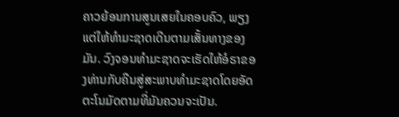ຄາວຍ້ອນການສູນເສຍໃນຄອບຄົວ, ພຽງແຕ່ໃຫ້ທຳມະຊາດເດີນຕາມເສັ້ນທາງຂອງມັນ. ວົງຈອນທໍາມະຊາດຈະເຮັດໃຫ້ອໍຣາຂອງທ່ານກັບຄືນສູ່ສະພາບທໍາມະຊາດໂດຍອັດຕະໂນມັດຕາມທີ່ມັນຄວນຈະເປັນ.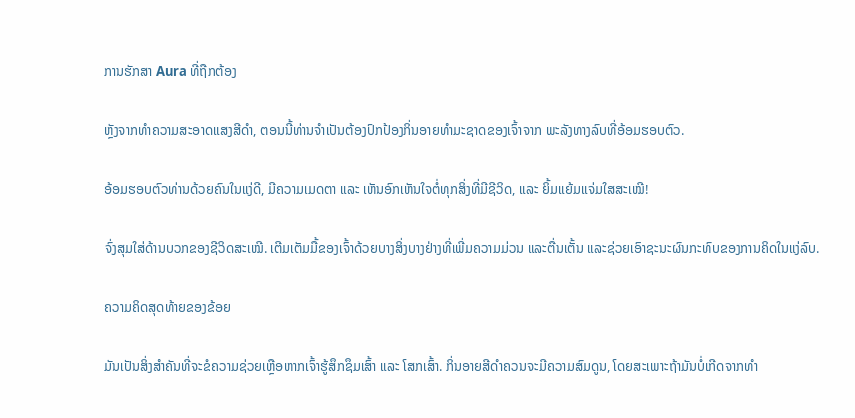ການຮັກສາ Aura ທີ່ຖືກຕ້ອງ

ຫຼັງຈາກທໍາຄວາມສະອາດແສງສີດໍາ, ຕອນນີ້ທ່ານຈໍາເປັນຕ້ອງປົກປ້ອງກິ່ນອາຍທໍາມະຊາດຂອງເຈົ້າຈາກ ພະລັງທາງລົບທີ່ອ້ອມຮອບຕົວ.

ອ້ອມຮອບຕົວທ່ານດ້ວຍຄົນໃນແງ່ດີ, ມີຄວາມເມດຕາ ແລະ ເຫັນອົກເຫັນໃຈຕໍ່ທຸກສິ່ງທີ່ມີຊີວິດ, ແລະ ຍິ້ມແຍ້ມແຈ່ມໃສສະເໝີ!

ຈົ່ງສຸມໃສ່ດ້ານບວກຂອງຊີວິດສະເໝີ. ເຕີມເຕັມມື້ຂອງເຈົ້າດ້ວຍບາງສິ່ງບາງຢ່າງທີ່ເພີ່ມຄວາມມ່ວນ ແລະຕື່ນເຕັ້ນ ແລະຊ່ວຍເອົາຊະນະຜົນກະທົບຂອງການຄິດໃນແງ່ລົບ.

ຄວາມຄິດສຸດທ້າຍຂອງຂ້ອຍ

ມັນເປັນສິ່ງສໍາຄັນທີ່ຈະຂໍຄວາມຊ່ວຍເຫຼືອຫາກເຈົ້າຮູ້ສຶກຊຶມເສົ້າ ແລະ ໂສກເສົ້າ. ກິ່ນອາຍສີດໍາຄວນຈະມີຄວາມສົມດູນ, ໂດຍສະເພາະຖ້າມັນບໍ່ເກີດຈາກທໍາ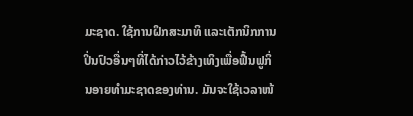ມະຊາດ. ໃຊ້ການຝຶກສະມາທິ ແລະເຕັກນິກການປິ່ນປົວອື່ນໆທີ່ໄດ້ກ່າວໄວ້ຂ້າງເທິງເພື່ອຟື້ນຟູກິ່ນອາຍທໍາມະຊາດຂອງທ່ານ. ມັນຈະໃຊ້ເວລາໜ້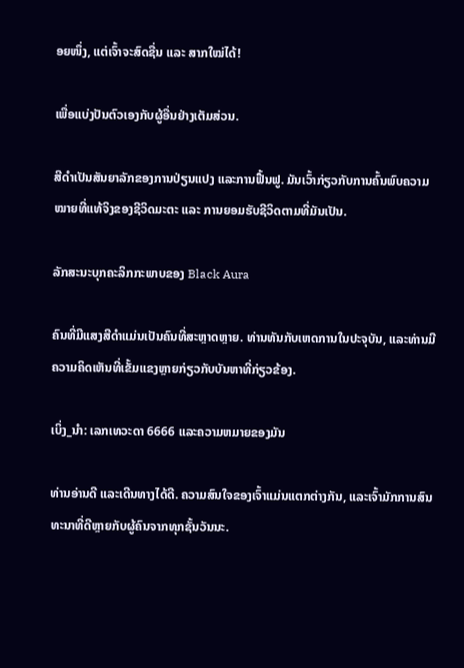ອຍໜຶ່ງ, ແຕ່ເຈົ້າຈະສົດຊື່ນ ແລະ ສາກໃໝ່ໄດ້!

ເພື່ອແບ່ງປັນຕົວເອງກັບຜູ້ອື່ນຢ່າງເຕັມສ່ວນ.

ສີດຳເປັນສັນຍາລັກຂອງການປ່ຽນແປງ ແລະການຟື້ນຟູ. ມັນເວົ້າກ່ຽວກັບການຄົ້ນພົບຄວາມໝາຍທີ່ແທ້ຈິງຂອງຊີວິດມະຕະ ແລະ ການຍອມຮັບຊີວິດຕາມທີ່ມັນເປັນ.

ລັກສະນະບຸກຄະລິກກະພາບຂອງ Black Aura

ຄົນທີ່ມີແສງສີດຳແມ່ນເປັນຄົນທີ່ສະຫຼາດຫຼາຍ. ທ່ານທັນກັບເຫດການໃນປະຈຸບັນ, ແລະທ່ານມີຄວາມຄິດເຫັນທີ່ເຂັ້ມແຂງຫຼາຍກ່ຽວກັບບັນຫາທີ່ກ່ຽວຂ້ອງ.

ເບິ່ງ_ນຳ: ເລກເທວະດາ 6666 ແລະຄວາມຫມາຍຂອງມັນ

ທ່ານອ່ານດີ ແລະເດີນທາງໄດ້ດີ. ຄວາມສົນໃຈຂອງເຈົ້າແມ່ນແຕກຕ່າງກັນ, ແລະເຈົ້າມັກການສົນທະນາທີ່ດີຫຼາຍກັບຜູ້ຄົນຈາກທຸກຊັ້ນວັນນະ.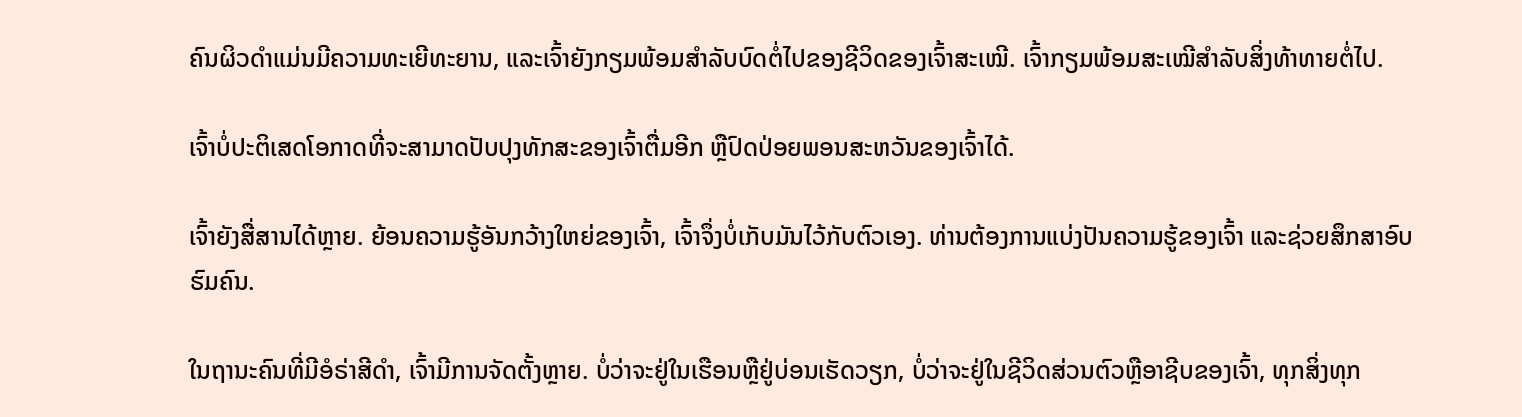ຄົນຜິວດຳແມ່ນມີຄວາມທະເຍີທະຍານ, ແລະເຈົ້າຍັງກຽມພ້ອມສຳລັບບົດຕໍ່ໄປຂອງຊີວິດຂອງເຈົ້າສະເໝີ. ເຈົ້າກຽມພ້ອມສະເໝີສຳລັບສິ່ງທ້າທາຍຕໍ່ໄປ.

ເຈົ້າບໍ່ປະຕິເສດໂອກາດທີ່ຈະສາມາດປັບປຸງທັກສະຂອງເຈົ້າຕື່ມອີກ ຫຼືປົດປ່ອຍພອນສະຫວັນຂອງເຈົ້າໄດ້.

ເຈົ້າຍັງສື່ສານໄດ້ຫຼາຍ. ຍ້ອນຄວາມຮູ້ອັນກວ້າງໃຫຍ່ຂອງເຈົ້າ, ເຈົ້າຈຶ່ງບໍ່ເກັບມັນໄວ້ກັບຕົວເອງ. ທ່ານຕ້ອງການແບ່ງປັນຄວາມຮູ້ຂອງເຈົ້າ ແລະຊ່ວຍສຶກສາອົບຮົມຄົນ.

ໃນຖານະຄົນທີ່ມີອໍຣ່າສີດໍາ, ເຈົ້າມີການຈັດຕັ້ງຫຼາຍ. ບໍ່ວ່າຈະຢູ່ໃນເຮືອນຫຼືຢູ່ບ່ອນເຮັດວຽກ, ບໍ່ວ່າຈະຢູ່ໃນຊີວິດສ່ວນຕົວຫຼືອາຊີບຂອງເຈົ້າ, ທຸກສິ່ງທຸກ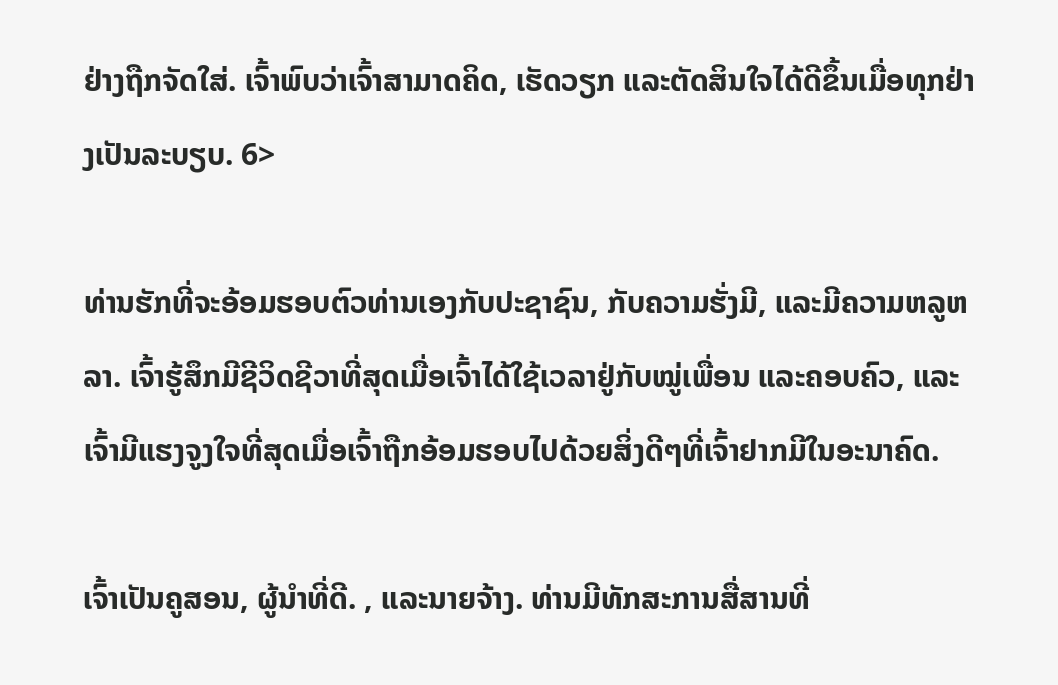ຢ່າງຖືກຈັດໃສ່. ເຈົ້າພົບວ່າເຈົ້າສາມາດຄິດ, ເຮັດວຽກ ແລະຕັດສິນໃຈໄດ້ດີຂຶ້ນເມື່ອທຸກຢ່າງເປັນລະບຽບ. 6>

ທ່ານຮັກທີ່ຈະອ້ອມຮອບຕົວທ່ານເອງກັບປະຊາຊົນ, ກັບຄວາມຮັ່ງມີ, ແລະມີຄວາມຫລູຫລາ. ເຈົ້າຮູ້ສຶກມີຊີວິດຊີວາທີ່ສຸດເມື່ອເຈົ້າໄດ້ໃຊ້ເວລາຢູ່ກັບໝູ່ເພື່ອນ ແລະຄອບຄົວ, ແລະເຈົ້າມີແຮງຈູງໃຈທີ່ສຸດເມື່ອເຈົ້າຖືກອ້ອມຮອບໄປດ້ວຍສິ່ງດີໆທີ່ເຈົ້າຢາກມີໃນອະນາຄົດ.

ເຈົ້າເປັນຄູສອນ, ຜູ້ນຳທີ່ດີ. , ແລະນາຍຈ້າງ. ທ່ານມີທັກສະການສື່ສານທີ່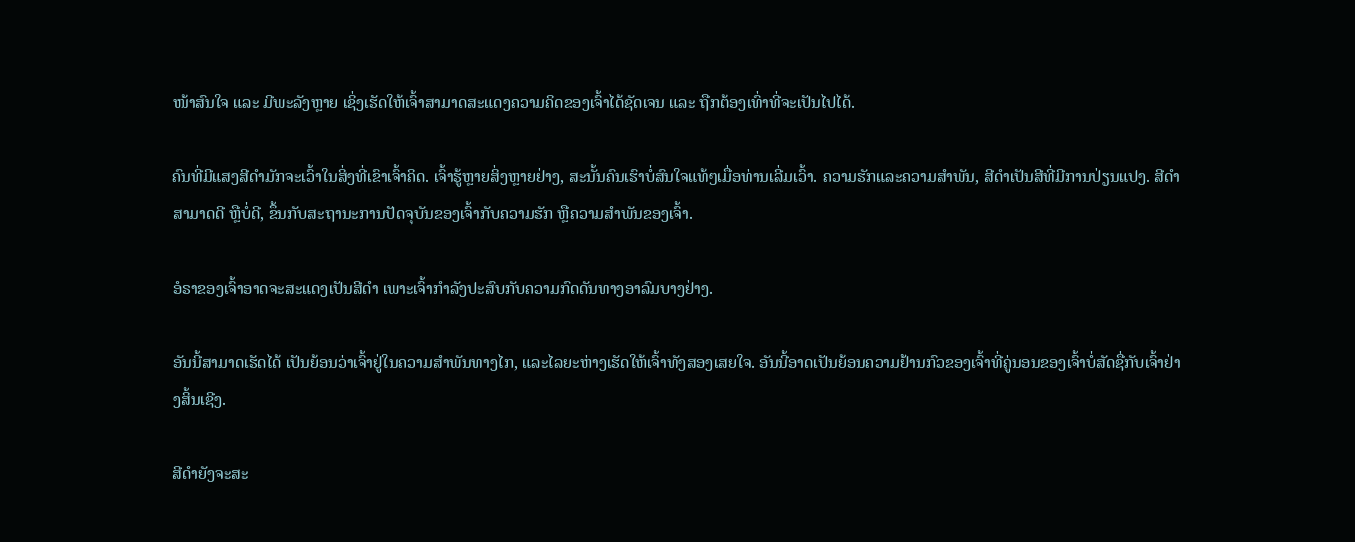ໜ້າສົນໃຈ ແລະ ມີພະລັງຫຼາຍ ເຊິ່ງເຮັດໃຫ້ເຈົ້າສາມາດສະແດງຄວາມຄິດຂອງເຈົ້າໄດ້ຊັດເຈນ ແລະ ຖືກຕ້ອງເທົ່າທີ່ຈະເປັນໄປໄດ້.

ຄົນທີ່ມີແສງສີດຳມັກຈະເວົ້າໃນສິ່ງທີ່ເຂົາເຈົ້າຄິດ. ເຈົ້າຮູ້ຫຼາຍສິ່ງຫຼາຍຢ່າງ, ສະນັ້ນຄົນເຮົາບໍ່ສົນໃຈແທ້ໆເມື່ອທ່ານເລີ່ມເວົ້າ. ຄວາມຮັກແລະຄວາມສໍາພັນ, ສີດໍາເປັນສີທີ່ມີການປ່ຽນແປງ. ສີດໍາສາມາດດີ ຫຼືບໍ່ດີ, ຂຶ້ນກັບສະຖານະການປັດຈຸບັນຂອງເຈົ້າກັບຄວາມຮັກ ຫຼືຄວາມສຳພັນຂອງເຈົ້າ.

ອໍຣາຂອງເຈົ້າອາດຈະສະແດງເປັນສີດຳ ເພາະເຈົ້າກຳລັງປະສົບກັບຄວາມກົດດັນທາງອາລົມບາງຢ່າງ.

ອັນນີ້ສາມາດເຮັດໄດ້ ເປັນຍ້ອນວ່າເຈົ້າຢູ່ໃນຄວາມສຳພັນທາງໄກ, ແລະໄລຍະຫ່າງເຮັດໃຫ້ເຈົ້າທັງສອງເສຍໃຈ. ອັນນີ້ອາດເປັນຍ້ອນຄວາມຢ້ານກົວຂອງເຈົ້າທີ່ຄູ່ນອນຂອງເຈົ້າບໍ່ສັດຊື່ກັບເຈົ້າຢ່າງສິ້ນເຊີງ.

ສີດຳຍັງຈະສະ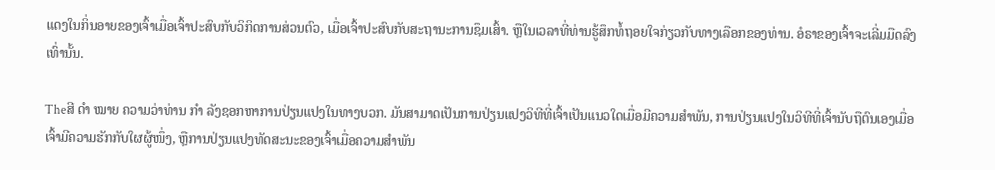ແດງໃນກິ່ນອາຍຂອງເຈົ້າເມື່ອເຈົ້າປະສົບກັບວິກິດການສ່ວນຕົວ, ເມື່ອເຈົ້າປະສົບກັບສະຖານະການຊຶມເສົ້າ. ຫຼືໃນເວລາທີ່ທ່ານຮູ້ສຶກທໍ້ຖອຍໃຈກ່ຽວກັບທາງເລືອກຂອງທ່ານ. ອໍຣາຂອງເຈົ້າຈະເລີ່ມມືດລົງເທົ່ານັ້ນ.

Theສີ ດຳ ໝາຍ ຄວາມວ່າທ່ານ ກຳ ລັງຊອກຫາການປ່ຽນແປງໃນທາງບວກ. ມັນສາມາດເປັນການປ່ຽນແປງວິທີທີ່ເຈົ້າເປັນແນວໃດເມື່ອມີຄວາມສໍາພັນ, ການປ່ຽນແປງໃນວິທີທີ່ເຈົ້ານັບຖືຕົນເອງເມື່ອເຈົ້າມີຄວາມຮັກກັບໃຜຜູ້ໜຶ່ງ, ຫຼືການປ່ຽນແປງທັດສະນະຂອງເຈົ້າເມື່ອຄວາມສຳພັນ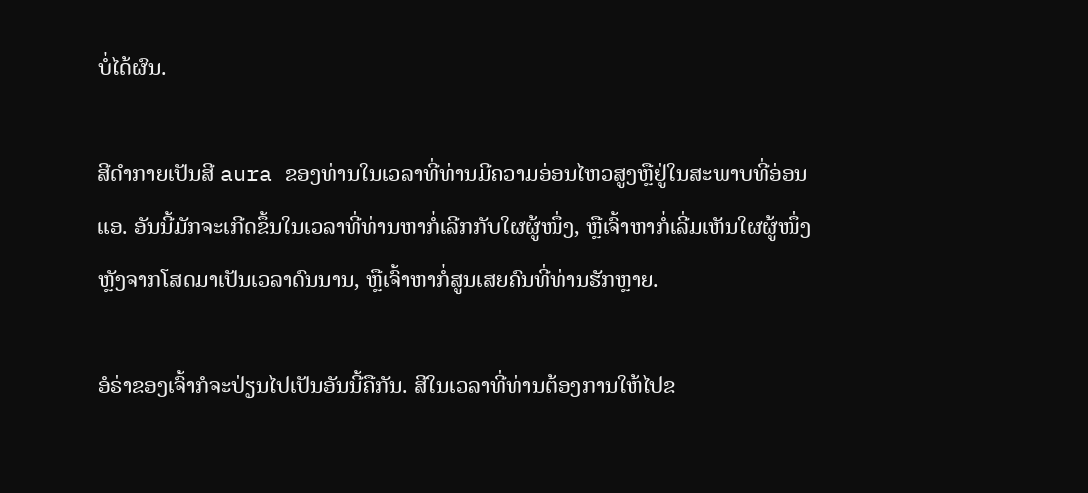ບໍ່ໄດ້ຜົນ.

ສີດໍາກາຍເປັນສີ aura ຂອງທ່ານໃນເວລາທີ່ທ່ານມີຄວາມອ່ອນໄຫວສູງຫຼືຢູ່ໃນສະພາບທີ່ອ່ອນແອ. ອັນນີ້ມັກຈະເກີດຂຶ້ນໃນເວລາທີ່ທ່ານຫາກໍ່ເລີກກັບໃຜຜູ້ໜຶ່ງ, ຫຼືເຈົ້າຫາກໍ່ເລີ່ມເຫັນໃຜຜູ້ໜຶ່ງຫຼັງຈາກໂສດມາເປັນເວລາດົນນານ, ຫຼືເຈົ້າຫາກໍ່ສູນເສຍຄົນທີ່ທ່ານຮັກຫຼາຍ.

ອໍຣ່າຂອງເຈົ້າກໍຈະປ່ຽນໄປເປັນອັນນີ້ຄືກັນ. ສີໃນເວລາທີ່ທ່ານຕ້ອງການໃຫ້ໄປຂ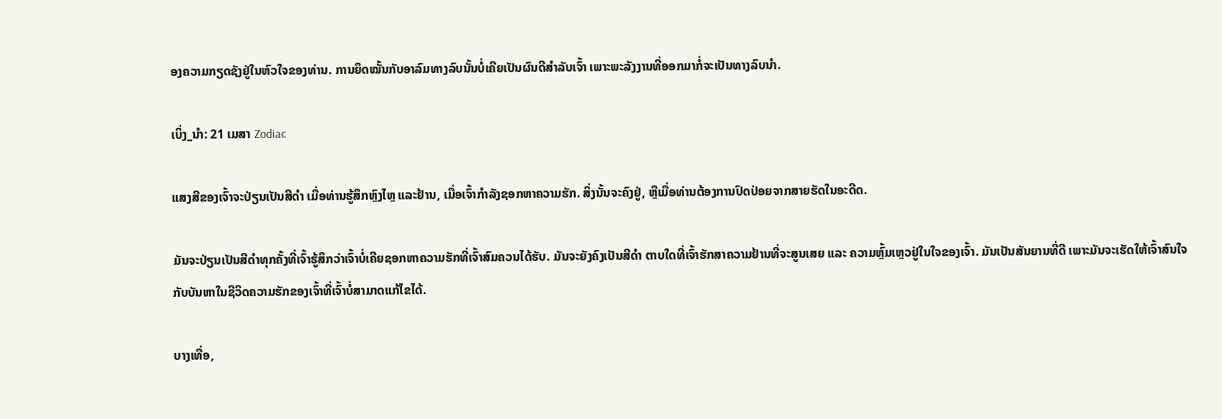ອງຄວາມກຽດຊັງຢູ່ໃນຫົວໃຈຂອງທ່ານ. ການຍຶດໝັ້ນກັບອາລົມທາງລົບນັ້ນບໍ່ເຄີຍເປັນຜົນດີສຳລັບເຈົ້າ ເພາະພະລັງງານທີ່ອອກມາກໍ່ຈະເປັນທາງລົບນຳ.

ເບິ່ງ_ນຳ: 21 ເມສາ Zodiac

ແສງສີຂອງເຈົ້າຈະປ່ຽນເປັນສີດຳ ເມື່ອທ່ານຮູ້ສຶກຫຼົງໄຫຼ ແລະຢ້ານ, ເມື່ອເຈົ້າກຳລັງຊອກຫາຄວາມຮັກ. ສິ່ງນັ້ນຈະຄົງຢູ່, ຫຼືເມື່ອທ່ານຕ້ອງການປົດປ່ອຍຈາກສາຍຮັດໃນອະດີດ.

ມັນຈະປ່ຽນເປັນສີດຳທຸກຄັ້ງທີ່ເຈົ້າຮູ້ສຶກວ່າເຈົ້າບໍ່ເຄີຍຊອກຫາຄວາມຮັກທີ່ເຈົ້າສົມຄວນໄດ້ຮັບ. ມັນຈະຍັງຄົງເປັນສີດຳ ຕາບໃດທີ່ເຈົ້າຮັກສາຄວາມຢ້ານທີ່ຈະສູນເສຍ ແລະ ຄວາມຫຼົ້ມເຫຼວຢູ່ໃນໃຈຂອງເຈົ້າ. ມັນເປັນສັນຍານທີ່ດີ ເພາະມັນຈະເຮັດໃຫ້ເຈົ້າສົນໃຈກັບບັນຫາໃນຊີວິດຄວາມຮັກຂອງເຈົ້າທີ່ເຈົ້າບໍ່ສາມາດແກ້ໄຂໄດ້.

ບາງເທື່ອ,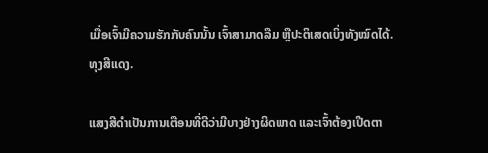ເມື່ອເຈົ້າມີຄວາມຮັກກັບຄົນນັ້ນ ເຈົ້າສາມາດລືມ ຫຼືປະຕິເສດເບິ່ງທັງໝົດໄດ້.ທຸງສີແດງ.

ແສງສີດຳເປັນການເຕືອນທີ່ດີວ່າມີບາງຢ່າງຜິດພາດ ແລະເຈົ້າຕ້ອງເປີດຕາ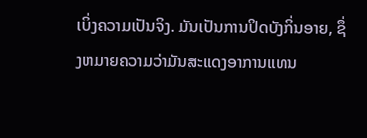ເບິ່ງຄວາມເປັນຈິງ. ມັນເປັນການປິດບັງກິ່ນອາຍ, ຊຶ່ງຫມາຍຄວາມວ່າມັນສະແດງອາການແທນ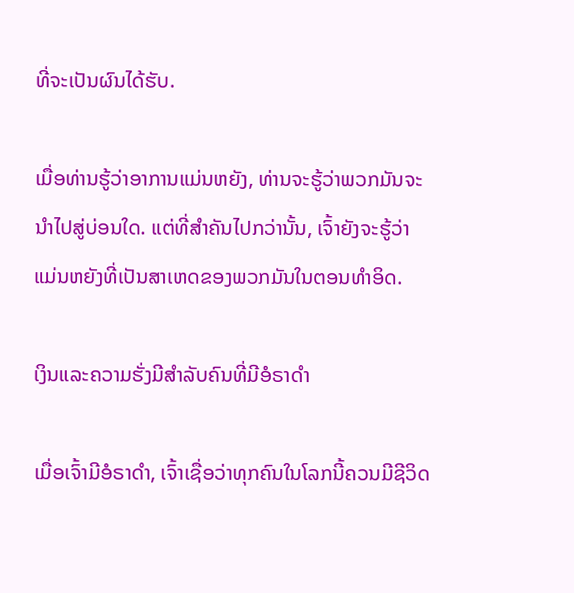ທີ່ຈະເປັນຜົນໄດ້ຮັບ.

ເມື່ອທ່ານຮູ້ວ່າອາການແມ່ນຫຍັງ, ທ່ານຈະຮູ້ວ່າພວກມັນຈະນໍາໄປສູ່ບ່ອນໃດ. ແຕ່ທີ່ສຳຄັນໄປກວ່ານັ້ນ, ເຈົ້າຍັງຈະຮູ້ວ່າແມ່ນຫຍັງທີ່ເປັນສາເຫດຂອງພວກມັນໃນຕອນທຳອິດ.

ເງິນແລະຄວາມຮັ່ງມີສຳລັບຄົນທີ່ມີອໍຣາດຳ

ເມື່ອເຈົ້າມີອໍຣາດຳ, ເຈົ້າເຊື່ອວ່າທຸກຄົນໃນໂລກນີ້ຄວນມີຊີວິດ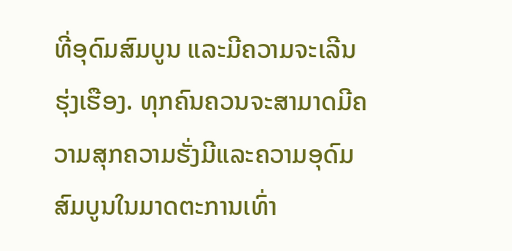ທີ່ອຸດົມສົມບູນ ແລະມີຄວາມຈະເລີນຮຸ່ງເຮືອງ. ທຸກຄົນຄວນຈະສາມາດມີຄວາມສຸກຄວາມຮັ່ງມີແລະຄວາມອຸດົມສົມບູນໃນມາດຕະການເທົ່າ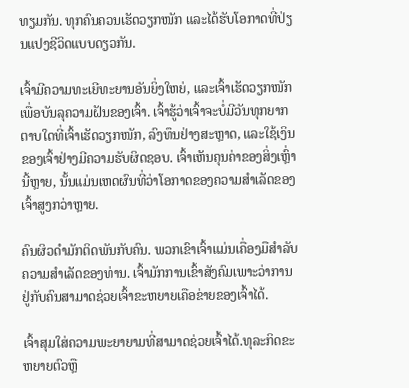ທຽມກັນ. ທຸກຄົນຄວນເຮັດວຽກໜັກ ແລະໄດ້ຮັບໂອກາດທີ່ປ່ຽນແປງຊີວິດແບບດຽວກັນ.

ເຈົ້າມີຄວາມທະເຍີທະຍານອັນຍິ່ງໃຫຍ່, ແລະເຈົ້າເຮັດວຽກໜັກເພື່ອບັນລຸຄວາມຝັນຂອງເຈົ້າ. ເຈົ້າຮູ້ວ່າເຈົ້າຈະບໍ່ມີວັນທຸກຍາກ ຕາບໃດທີ່ເຈົ້າເຮັດວຽກໜັກ, ລົງທຶນຢ່າງສະຫຼາດ, ແລະໃຊ້ເງິນຂອງເຈົ້າຢ່າງມີຄວາມຮັບຜິດຊອບ. ເຈົ້າເຫັນຄຸນຄ່າຂອງສິ່ງເຫຼົ່ານີ້ຫຼາຍ, ນັ້ນແມ່ນເຫດຜົນທີ່ວ່າໂອກາດຂອງຄວາມສໍາເລັດຂອງເຈົ້າສູງກວ່າຫຼາຍ.

ຄົນຜິວດຳມັກຕິດພັນກັບຄົນ. ພວກເຂົາເຈົ້າແມ່ນເຄື່ອງມືສໍາລັບຄວາມສໍາເລັດຂອງທ່ານ. ເຈົ້າມັກການເຂົ້າສັງຄົມເພາະວ່າການຢູ່ກັບຄົນສາມາດຊ່ວຍເຈົ້າຂະຫຍາຍເຄືອຂ່າຍຂອງເຈົ້າໄດ້.

ເຈົ້າສຸມໃສ່ຄວາມພະຍາຍາມທີ່ສາມາດຊ່ວຍເຈົ້າໄດ້.ທຸລະກິດຂະຫຍາຍຕົວຫຼື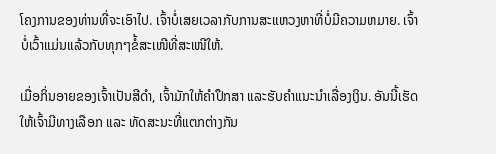ໂຄງການຂອງທ່ານທີ່ຈະເອົາໄປ. ເຈົ້າບໍ່ເສຍເວລາກັບການສະແຫວງຫາທີ່ບໍ່ມີຄວາມຫມາຍ. ເຈົ້າບໍ່ເວົ້າແມ່ນແລ້ວກັບທຸກໆຂໍ້ສະເໜີທີ່ສະເໜີໃຫ້.

ເມື່ອກິ່ນອາຍຂອງເຈົ້າເປັນສີດຳ, ເຈົ້າມັກໃຫ້ຄຳປຶກສາ ແລະຮັບຄຳແນະນຳເລື່ອງເງິນ. ອັນນີ້ເຮັດໃຫ້ເຈົ້າມີທາງເລືອກ ແລະ ທັດສະນະທີ່ແຕກຕ່າງກັນ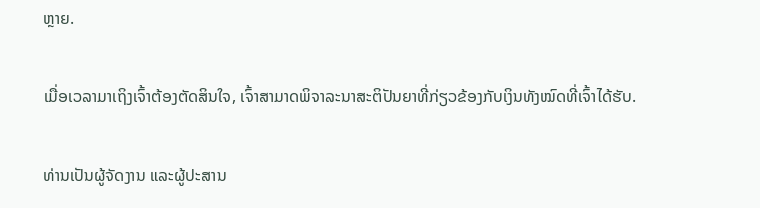ຫຼາຍ.

ເມື່ອເວລາມາເຖິງເຈົ້າຕ້ອງຕັດສິນໃຈ, ເຈົ້າສາມາດພິຈາລະນາສະຕິປັນຍາທີ່ກ່ຽວຂ້ອງກັບເງິນທັງໝົດທີ່ເຈົ້າໄດ້ຮັບ.

ທ່ານເປັນຜູ້ຈັດງານ ແລະຜູ້ປະສານ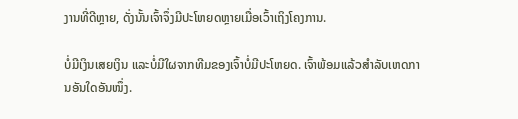ງານທີ່ດີຫຼາຍ, ດັ່ງນັ້ນເຈົ້າຈຶ່ງມີປະໂຫຍດຫຼາຍເມື່ອເວົ້າເຖິງໂຄງການ.

ບໍ່ມີເງິນເສຍເງິນ ແລະບໍ່ມີໃຜຈາກທີມຂອງເຈົ້າບໍ່ມີປະໂຫຍດ. ເຈົ້າພ້ອມແລ້ວສຳລັບເຫດການອັນໃດອັນໜຶ່ງ.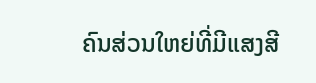ຄົນສ່ວນໃຫຍ່ທີ່ມີແສງສີ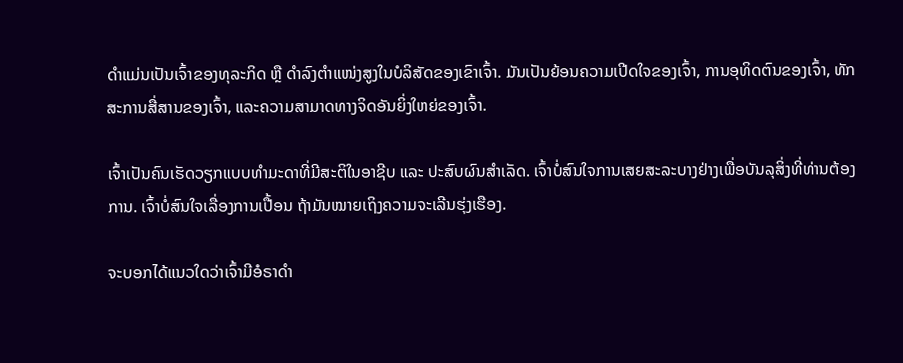ດຳແມ່ນເປັນເຈົ້າຂອງທຸລະກິດ ຫຼື ດຳລົງຕຳແໜ່ງສູງໃນບໍລິສັດຂອງເຂົາເຈົ້າ. ມັນເປັນຍ້ອນຄວາມເປີດໃຈຂອງເຈົ້າ, ການອຸທິດຕົນຂອງເຈົ້າ, ທັກສະການສື່ສານຂອງເຈົ້າ, ແລະຄວາມສາມາດທາງຈິດອັນຍິ່ງໃຫຍ່ຂອງເຈົ້າ.

ເຈົ້າເປັນຄົນເຮັດວຽກແບບທຳມະດາທີ່ມີສະຕິໃນອາຊີບ ແລະ ປະສົບຜົນສຳເລັດ. ເຈົ້າບໍ່ສົນໃຈການເສຍສະລະບາງຢ່າງເພື່ອບັນລຸສິ່ງທີ່ທ່ານຕ້ອງການ. ເຈົ້າບໍ່ສົນໃຈເລື່ອງການເປື້ອນ ຖ້າມັນໝາຍເຖິງຄວາມຈະເລີນຮຸ່ງເຮືອງ.

ຈະບອກໄດ້ແນວໃດວ່າເຈົ້າມີອໍຣາດຳ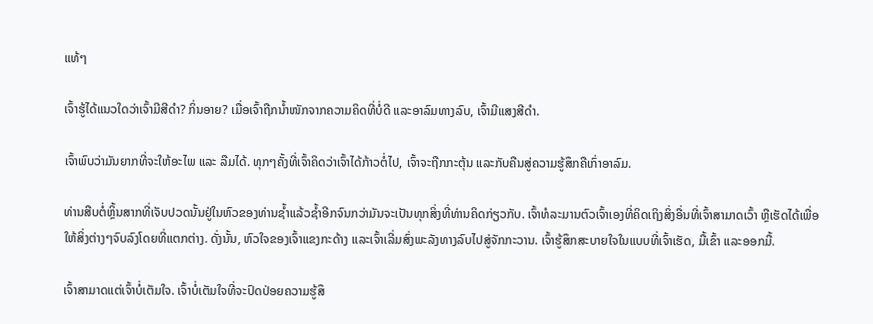ແທ້ໆ

ເຈົ້າຮູ້ໄດ້ແນວໃດວ່າເຈົ້າມີສີດຳ? ກິ່ນອາຍ? ເມື່ອເຈົ້າຖືກນໍ້າໜັກຈາກຄວາມຄິດທີ່ບໍ່ດີ ແລະອາລົມທາງລົບ, ເຈົ້າມີແສງສີດຳ.

ເຈົ້າພົບວ່າມັນຍາກທີ່ຈະໃຫ້ອະໄພ ແລະ ລືມໄດ້. ທຸກໆຄັ້ງທີ່ເຈົ້າຄິດວ່າເຈົ້າໄດ້ກ້າວຕໍ່ໄປ, ເຈົ້າຈະຖືກກະຕຸ້ນ ແລະກັບຄືນສູ່ຄວາມຮູ້ສຶກຄືເກົ່າອາລົມ.

ທ່ານສືບຕໍ່ຫຼິ້ນສາກທີ່ເຈັບປວດນັ້ນຢູ່ໃນຫົວຂອງທ່ານຊ້ຳແລ້ວຊ້ຳອີກຈົນກວ່າມັນຈະເປັນທຸກສິ່ງທີ່ທ່ານຄິດກ່ຽວກັບ. ເຈົ້າທໍລະມານຕົວເຈົ້າເອງທີ່ຄິດເຖິງສິ່ງອື່ນທີ່ເຈົ້າສາມາດເວົ້າ ຫຼືເຮັດໄດ້ເພື່ອໃຫ້ສິ່ງຕ່າງໆຈົບລົງໂດຍທີ່ແຕກຕ່າງ. ດັ່ງນັ້ນ, ຫົວໃຈຂອງເຈົ້າແຂງກະດ້າງ ແລະເຈົ້າເລີ່ມສົ່ງພະລັງທາງລົບໄປສູ່ຈັກກະວານ. ເຈົ້າຮູ້ສຶກສະບາຍໃຈໃນແບບທີ່ເຈົ້າເຮັດ, ມື້ເຂົ້າ ແລະອອກມື້.

ເຈົ້າສາມາດແຕ່ເຈົ້າບໍ່ເຕັມໃຈ. ເຈົ້າບໍ່ເຕັມໃຈທີ່ຈະປົດປ່ອຍຄວາມຮູ້ສຶ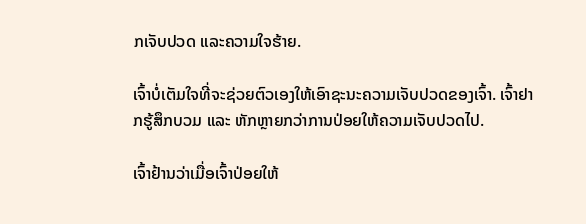ກເຈັບປວດ ແລະຄວາມໃຈຮ້າຍ.

ເຈົ້າບໍ່ເຕັມໃຈທີ່ຈະຊ່ວຍຕົວເອງໃຫ້ເອົາຊະນະຄວາມເຈັບປວດຂອງເຈົ້າ. ເຈົ້າຢາກຮູ້ສຶກບວມ ແລະ ຫັກຫຼາຍກວ່າການປ່ອຍໃຫ້ຄວາມເຈັບປວດໄປ.

ເຈົ້າຢ້ານວ່າເມື່ອເຈົ້າປ່ອຍໃຫ້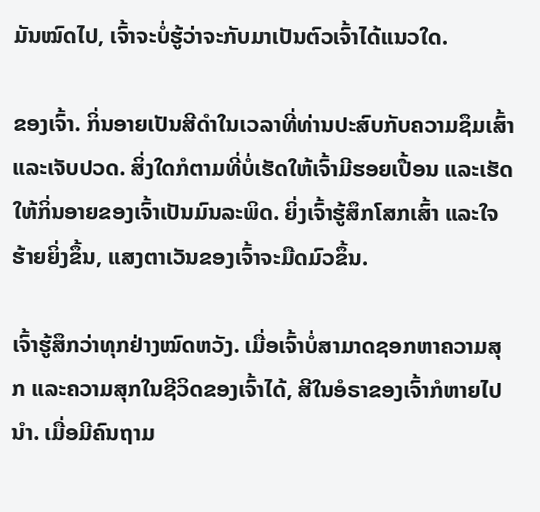ມັນໝົດໄປ, ເຈົ້າຈະບໍ່ຮູ້ວ່າຈະກັບມາເປັນຕົວເຈົ້າໄດ້ແນວໃດ.

ຂອງເຈົ້າ. ກິ່ນອາຍເປັນສີດຳໃນເວລາທີ່ທ່ານປະສົບກັບຄວາມຊຶມເສົ້າ ແລະເຈັບປວດ. ສິ່ງໃດກໍຕາມທີ່ບໍ່ເຮັດໃຫ້ເຈົ້າມີຮອຍເປື້ອນ ແລະເຮັດໃຫ້ກິ່ນອາຍຂອງເຈົ້າເປັນມົນລະພິດ. ຍິ່ງເຈົ້າຮູ້ສຶກໂສກເສົ້າ ແລະໃຈຮ້າຍຍິ່ງຂຶ້ນ, ແສງຕາເວັນຂອງເຈົ້າຈະມືດມົວຂຶ້ນ.

ເຈົ້າຮູ້ສຶກວ່າທຸກຢ່າງໝົດຫວັງ. ເມື່ອເຈົ້າບໍ່ສາມາດຊອກຫາຄວາມສຸກ ແລະຄວາມສຸກໃນຊີວິດຂອງເຈົ້າໄດ້, ສີໃນອໍຣາຂອງເຈົ້າກໍຫາຍໄປນຳ. ເມື່ອມີຄົນຖາມ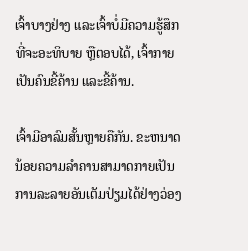ເຈົ້າບາງຢ່າງ ແລະເຈົ້າບໍ່ມີຄວາມຮູ້ສຶກທີ່ຈະອະທິບາຍ ຫຼືຕອບໄດ້, ເຈົ້າກາຍເປັນຄົນຂີ້ຄ້ານ ແລະຂີ້ຄ້ານ.

ເຈົ້າມີອາລົມສັ້ນຫຼາຍຄືກັນ. ຂະຫນາດນ້ອຍຄວາມລຳຄານສາມາດກາຍເປັນການລະລາຍອັນເຕັມປ່ຽມໄດ້ຢ່າງວ່ອງ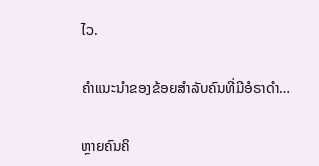ໄວ.

ຄຳແນະນຳຂອງຂ້ອຍສຳລັບຄົນທີ່ມີອໍຣາດຳ…

ຫຼາຍຄົນຄິ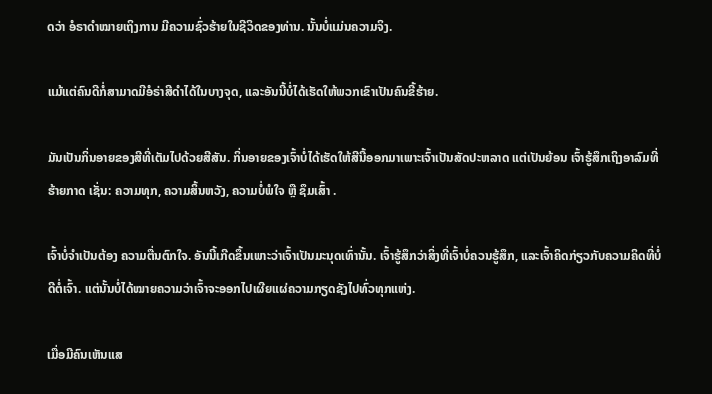ດວ່າ ອໍຣາດຳໝາຍເຖິງການ ມີຄວາມຊົ່ວຮ້າຍໃນຊີວິດຂອງທ່ານ. ນັ້ນບໍ່ແມ່ນຄວາມຈິງ.

ແມ້ແຕ່ຄົນດີກໍ່ສາມາດມີອໍຣ່າສີດໍາໄດ້ໃນບາງຈຸດ, ແລະອັນນີ້ບໍ່ໄດ້ເຮັດໃຫ້ພວກເຂົາເປັນຄົນຂີ້ຮ້າຍ.

ມັນເປັນກິ່ນອາຍຂອງສີທີ່ເຕັມໄປດ້ວຍສີສັນ. ກິ່ນອາຍຂອງເຈົ້າບໍ່ໄດ້ເຮັດໃຫ້ສີນີ້ອອກມາເພາະເຈົ້າເປັນສັດປະຫລາດ ແຕ່ເປັນຍ້ອນ ເຈົ້າຮູ້ສຶກເຖິງອາລົມທີ່ຮ້າຍກາດ ເຊັ່ນ: ຄວາມທຸກ, ຄວາມສິ້ນຫວັງ, ຄວາມບໍ່ພໍໃຈ ຫຼື ຊຶມເສົ້າ .

ເຈົ້າບໍ່ຈໍາເປັນຕ້ອງ ຄວາມຕື່ນຕົກໃຈ. ອັນນີ້ເກີດຂຶ້ນເພາະວ່າເຈົ້າເປັນມະນຸດເທົ່ານັ້ນ. ເຈົ້າຮູ້ສຶກວ່າສິ່ງທີ່ເຈົ້າບໍ່ຄວນຮູ້ສຶກ, ແລະເຈົ້າຄິດກ່ຽວກັບຄວາມຄິດທີ່ບໍ່ດີຕໍ່ເຈົ້າ. ແຕ່ນັ້ນບໍ່ໄດ້ໝາຍຄວາມວ່າເຈົ້າຈະອອກໄປເຜີຍແຜ່ຄວາມກຽດຊັງໄປທົ່ວທຸກແຫ່ງ.

ເມື່ອມີຄົນເຫັນແສ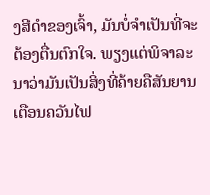ງສີດຳຂອງເຈົ້າ, ມັນບໍ່ຈຳເປັນທີ່ຈະຕ້ອງຕື່ນຕົກໃຈ. ພຽງແຕ່ພິຈາລະນາວ່າມັນເປັນສິ່ງທີ່ຄ້າຍຄືສັນຍານເຕືອນຄວັນໄຟ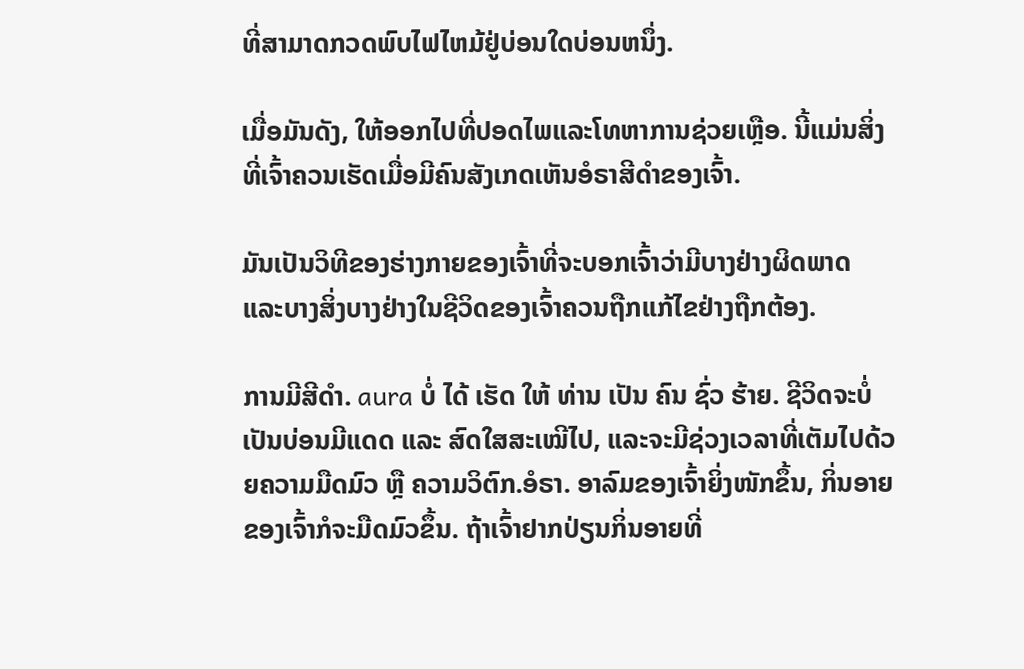ທີ່ສາມາດກວດພົບໄຟໄຫມ້ຢູ່ບ່ອນໃດບ່ອນຫນຶ່ງ.

ເມື່ອມັນດັງ, ໃຫ້ອອກໄປທີ່ປອດໄພແລະໂທຫາການຊ່ວຍເຫຼືອ. ນີ້ແມ່ນສິ່ງທີ່ເຈົ້າຄວນເຮັດເມື່ອມີຄົນສັງເກດເຫັນອໍຣາສີດຳຂອງເຈົ້າ.

ມັນເປັນວິທີຂອງຮ່າງກາຍຂອງເຈົ້າທີ່ຈະບອກເຈົ້າວ່າມີບາງຢ່າງຜິດພາດ ແລະບາງສິ່ງບາງຢ່າງໃນຊີວິດຂອງເຈົ້າຄວນຖືກແກ້ໄຂຢ່າງຖືກຕ້ອງ.

ການມີສີດຳ. aura ບໍ່ ໄດ້ ເຮັດ ໃຫ້ ທ່ານ ເປັນ ຄົນ ຊົ່ວ ຮ້າຍ. ຊີວິດຈະບໍ່ເປັນບ່ອນມີແດດ ແລະ ສົດໃສສະເໝີໄປ, ແລະຈະມີຊ່ວງເວລາທີ່ເຕັມໄປດ້ວຍຄວາມມືດມົວ ຫຼື ຄວາມວິຕົກ.ອໍຣາ. ອາລົມຂອງເຈົ້າຍິ່ງໜັກຂຶ້ນ, ກິ່ນອາຍຂອງເຈົ້າກໍຈະມືດມົວຂຶ້ນ. ຖ້າເຈົ້າຢາກປ່ຽນກິ່ນອາຍທີ່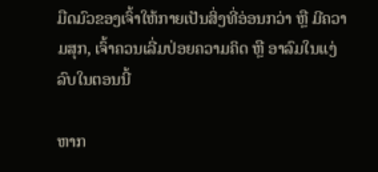ມືດມົວຂອງເຈົ້າໃຫ້ກາຍເປັນສິ່ງທີ່ອ່ອນກວ່າ ຫຼື ມີຄວາມສຸກ, ເຈົ້າຄວນເລີ່ມປ່ອຍຄວາມຄິດ ຫຼື ອາລົມໃນແງ່ລົບໃນຕອນນີ້

ຫາກ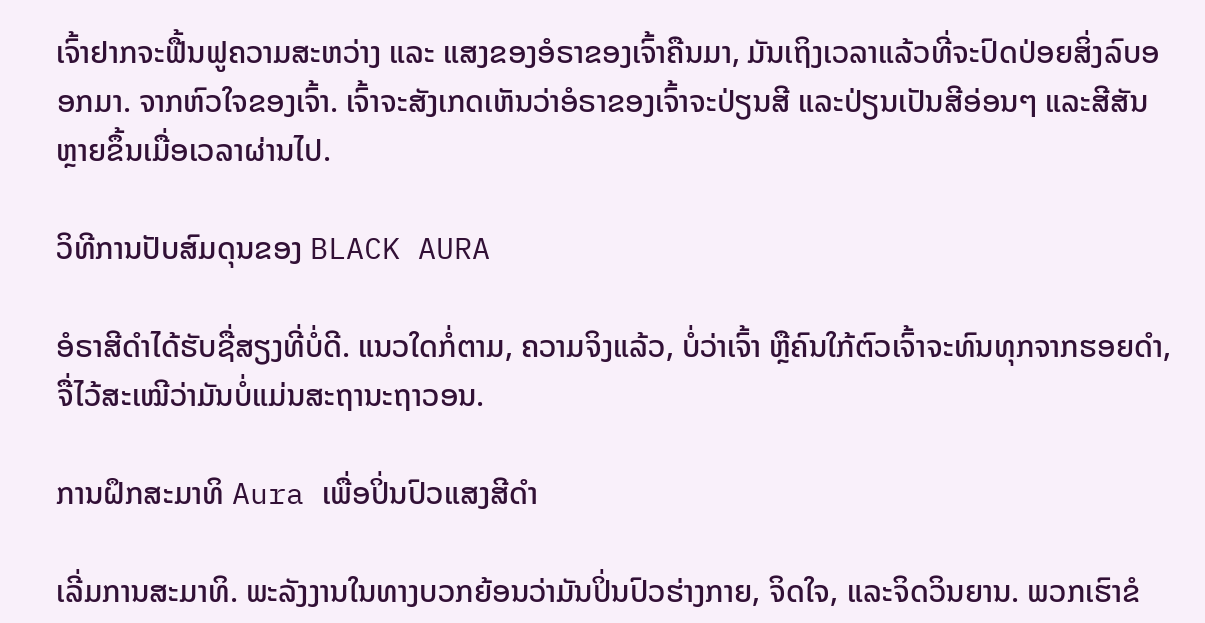ເຈົ້າຢາກຈະຟື້ນຟູຄວາມສະຫວ່າງ ແລະ ແສງຂອງອໍຣາຂອງເຈົ້າຄືນມາ, ມັນເຖິງເວລາແລ້ວທີ່ຈະປົດປ່ອຍສິ່ງລົບອອກມາ. ຈາກຫົວໃຈຂອງເຈົ້າ. ເຈົ້າຈະສັງເກດເຫັນວ່າອໍຣາຂອງເຈົ້າຈະປ່ຽນສີ ແລະປ່ຽນເປັນສີອ່ອນໆ ແລະສີສັນຫຼາຍຂຶ້ນເມື່ອເວລາຜ່ານໄປ.

ວິທີການປັບສົມດຸນຂອງ BLACK AURA

ອໍຣາສີດຳໄດ້ຮັບຊື່ສຽງທີ່ບໍ່ດີ. ແນວໃດກໍ່ຕາມ, ຄວາມຈິງແລ້ວ, ບໍ່ວ່າເຈົ້າ ຫຼືຄົນໃກ້ຕົວເຈົ້າຈະທົນທຸກຈາກຮອຍດຳ, ຈື່ໄວ້ສະເໝີວ່າມັນບໍ່ແມ່ນສະຖານະຖາວອນ.

ການຝຶກສະມາທິ Aura ເພື່ອປິ່ນປົວແສງສີດຳ

ເລີ່ມການສະມາທິ. ພະລັງງານໃນທາງບວກຍ້ອນວ່າມັນປິ່ນປົວຮ່າງກາຍ, ຈິດໃຈ, ແລະຈິດວິນຍານ. ພວກເຮົາຂໍ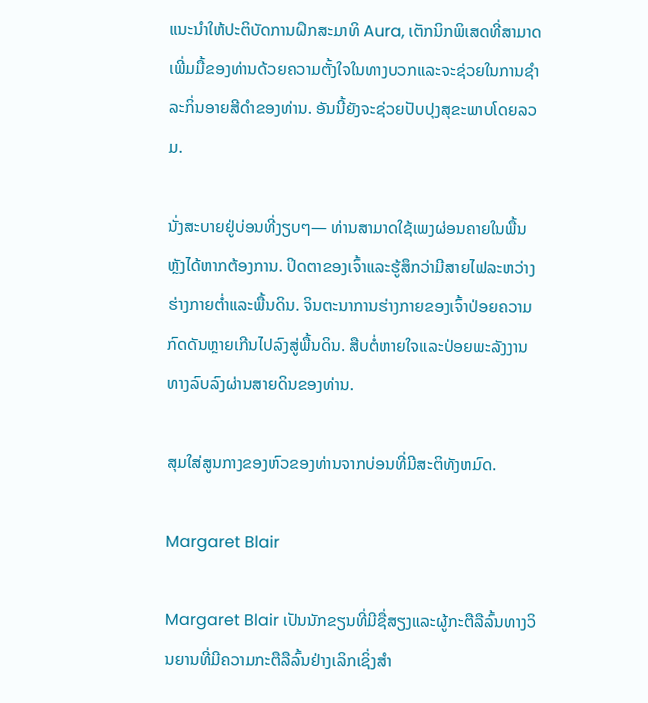ແນະນໍາໃຫ້ປະຕິບັດການຝຶກສະມາທິ Aura, ເຕັກນິກພິເສດທີ່ສາມາດເພີ່ມມື້ຂອງທ່ານດ້ວຍຄວາມຕັ້ງໃຈໃນທາງບວກແລະຈະຊ່ວຍໃນການຊໍາລະກິ່ນອາຍສີດໍາຂອງທ່ານ. ອັນນີ້ຍັງຈະຊ່ວຍປັບປຸງສຸຂະພາບໂດຍລວມ.

ນັ່ງສະບາຍຢູ່ບ່ອນທີ່ງຽບໆ— ທ່ານສາມາດໃຊ້ເພງຜ່ອນຄາຍໃນພື້ນຫຼັງໄດ້ຫາກຕ້ອງການ. ປິດຕາຂອງເຈົ້າແລະຮູ້ສຶກວ່າມີສາຍໄຟລະຫວ່າງຮ່າງກາຍຕ່ຳແລະພື້ນດິນ. ຈິນຕະນາການຮ່າງກາຍຂອງເຈົ້າປ່ອຍຄວາມກົດດັນຫຼາຍເກີນໄປລົງສູ່ພື້ນດິນ. ສືບຕໍ່ຫາຍໃຈແລະປ່ອຍພະລັງງານທາງລົບລົງຜ່ານສາຍດິນຂອງທ່ານ.

ສຸມໃສ່ສູນກາງຂອງຫົວຂອງທ່ານຈາກບ່ອນທີ່ມີສະຕິທັງຫມົດ.

Margaret Blair

Margaret Blair ເປັນນັກຂຽນທີ່ມີຊື່ສຽງແລະຜູ້ກະຕືລືລົ້ນທາງວິນຍານທີ່ມີຄວາມກະຕືລືລົ້ນຢ່າງເລິກເຊິ່ງສໍາ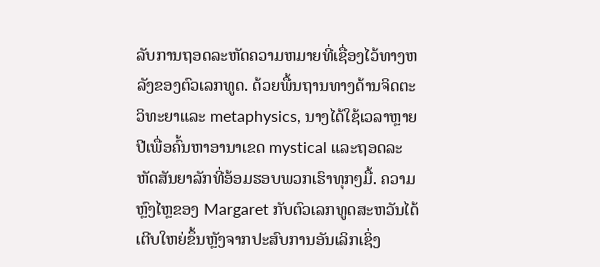ລັບການຖອດລະຫັດຄວາມຫມາຍທີ່ເຊື່ອງໄວ້ທາງຫລັງຂອງຕົວເລກທູດ. ດ້ວຍພື້ນຖານທາງດ້ານຈິດຕະວິທະຍາແລະ metaphysics, ນາງໄດ້ໃຊ້ເວລາຫຼາຍປີເພື່ອຄົ້ນຫາອານາເຂດ mystical ແລະຖອດລະຫັດສັນຍາລັກທີ່ອ້ອມຮອບພວກເຮົາທຸກໆມື້. ຄວາມຫຼົງໄຫຼຂອງ Margaret ກັບຕົວເລກທູດສະຫວັນໄດ້ເຕີບໃຫຍ່ຂຶ້ນຫຼັງຈາກປະສົບການອັນເລິກເຊິ່ງ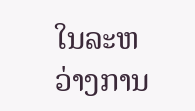ໃນລະຫວ່າງການ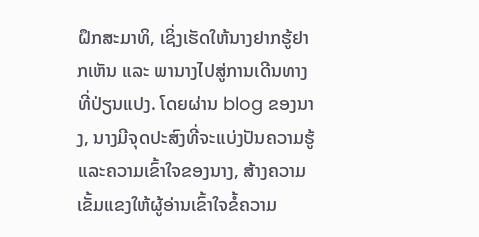ຝຶກສະມາທິ, ເຊິ່ງເຮັດໃຫ້ນາງຢາກຮູ້ຢາກເຫັນ ແລະ ພານາງໄປສູ່ການເດີນທາງທີ່ປ່ຽນແປງ. ໂດຍຜ່ານ blog ຂອງນາງ, ນາງມີຈຸດປະສົງທີ່ຈະແບ່ງປັນຄວາມຮູ້ແລະຄວາມເຂົ້າໃຈຂອງນາງ, ສ້າງຄວາມເຂັ້ມແຂງໃຫ້ຜູ້ອ່ານເຂົ້າໃຈຂໍ້ຄວາມ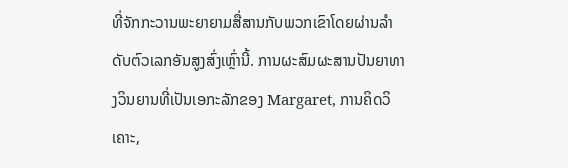ທີ່ຈັກກະວານພະຍາຍາມສື່ສານກັບພວກເຂົາໂດຍຜ່ານລໍາດັບຕົວເລກອັນສູງສົ່ງເຫຼົ່ານີ້. ການຜະສົມຜະສານປັນຍາທາງວິນຍານທີ່ເປັນເອກະລັກຂອງ Margaret, ການຄິດວິເຄາະ,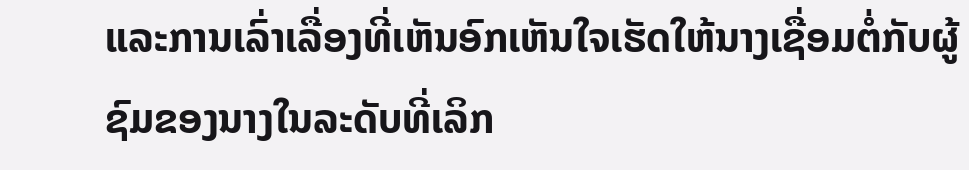ແລະການເລົ່າເລື່ອງທີ່ເຫັນອົກເຫັນໃຈເຮັດໃຫ້ນາງເຊື່ອມຕໍ່ກັບຜູ້ຊົມຂອງນາງໃນລະດັບທີ່ເລິກ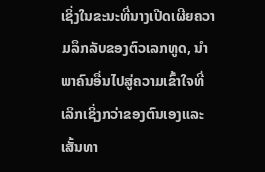ເຊິ່ງໃນຂະນະທີ່ນາງເປີດເຜີຍຄວາມລຶກລັບຂອງຕົວເລກທູດ, ນໍາພາຄົນອື່ນໄປສູ່ຄວາມເຂົ້າໃຈທີ່ເລິກເຊິ່ງກວ່າຂອງຕົນເອງແລະເສັ້ນທາ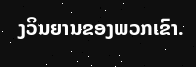ງວິນຍານຂອງພວກເຂົາ.